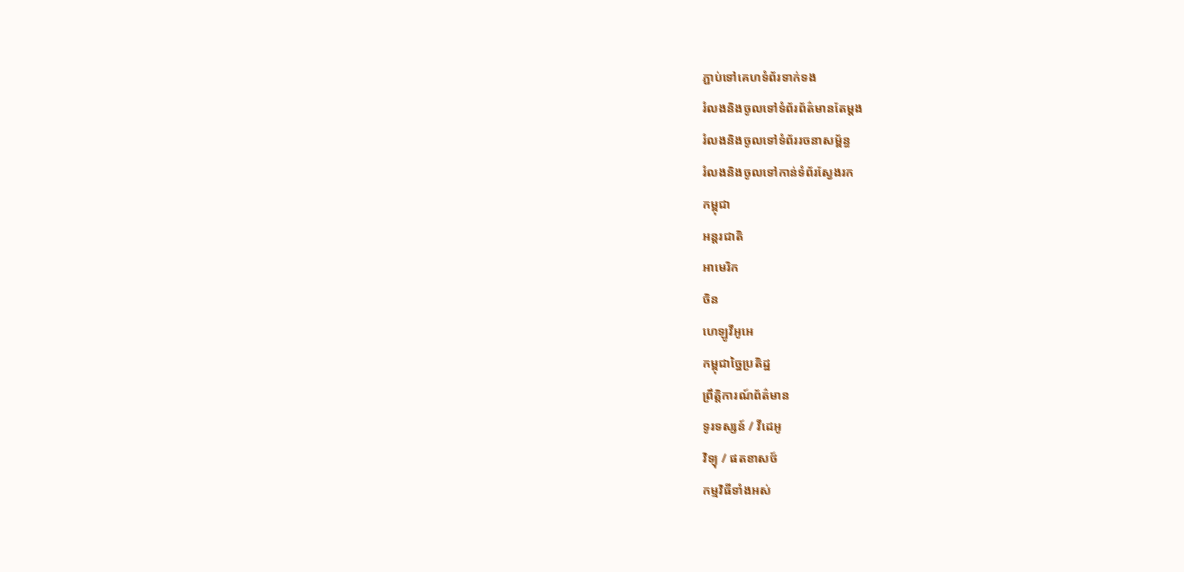ភ្ជាប់ទៅគេហទំព័រទាក់ទង
រំលងនិងចូលទៅទំព័រព័ត៌មានតែម្តង
រំលងនិងចូលទៅទំព័ររចនាសម្ព័ន្ធ
រំលងនិងចូលទៅកាន់ទំព័រស្វែងរក
កម្ពុជា
អន្តរជាតិ
អាមេរិក
ចិន
ហេឡូវីអូអេ
កម្ពុជាច្នៃប្រតិដ្ឋ
ព្រឹត្តិការណ៍ព័ត៌មាន
ទូរទស្សន៍ / វីដេអូ
វិទ្យុ / ផតខាសថ៍
កម្មវិធីទាំងអស់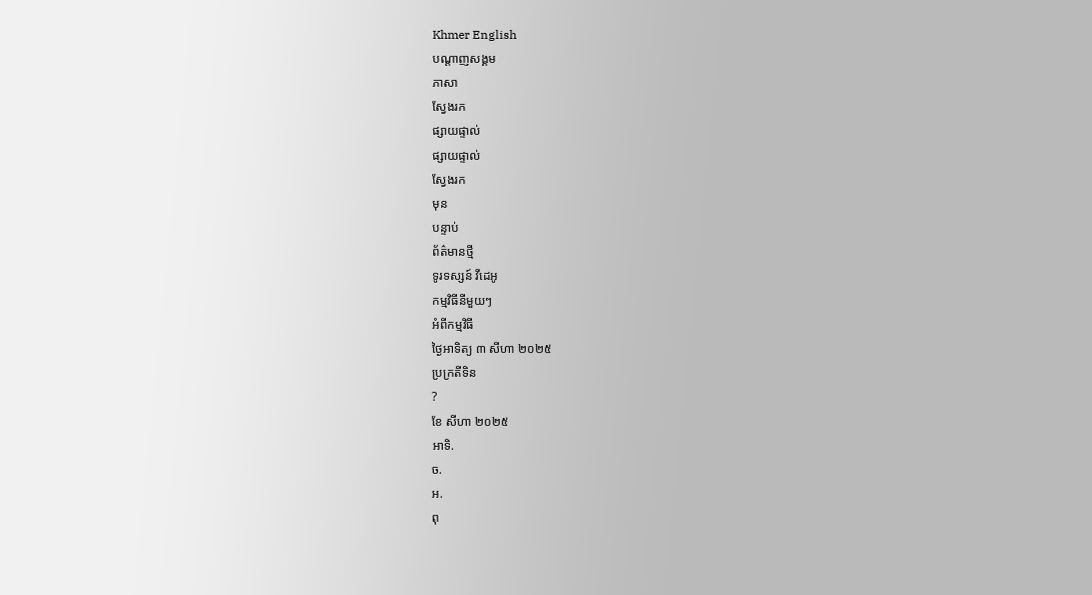Khmer English
បណ្តាញសង្គម
ភាសា
ស្វែងរក
ផ្សាយផ្ទាល់
ផ្សាយផ្ទាល់
ស្វែងរក
មុន
បន្ទាប់
ព័ត៌មានថ្មី
ទូរទស្សន៍ វីដេអូ
កម្មវិធីនីមួយៗ
អំពីកម្មវិធី
ថ្ងៃអាទិត្យ ៣ សីហា ២០២៥
ប្រក្រតីទិន
?
ខែ សីហា ២០២៥
អាទិ.
ច.
អ.
ពុ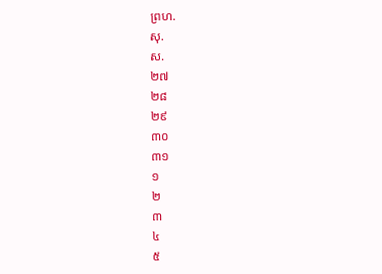ព្រហ.
សុ.
ស.
២៧
២៨
២៩
៣០
៣១
១
២
៣
៤
៥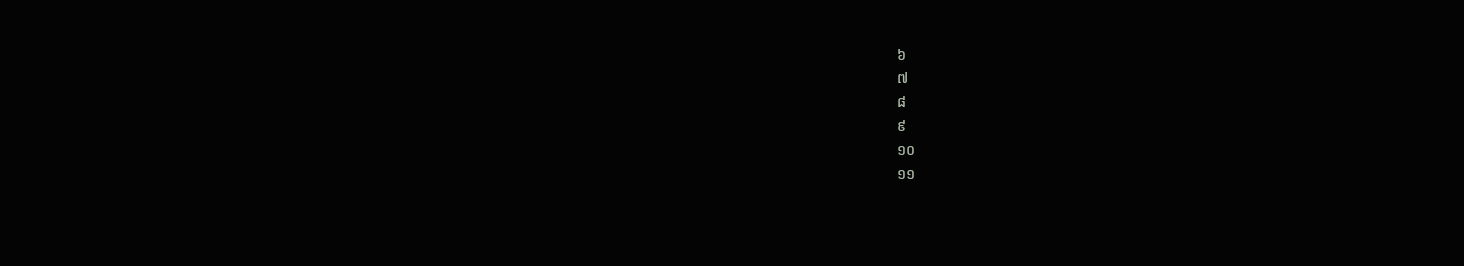៦
៧
៨
៩
១០
១១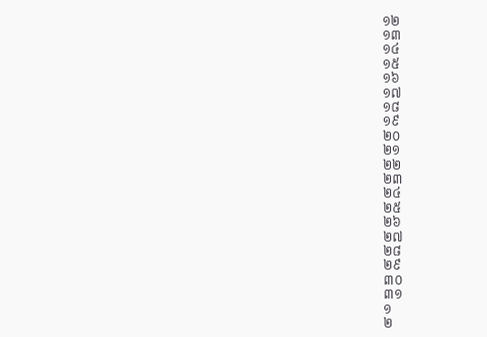១២
១៣
១៤
១៥
១៦
១៧
១៨
១៩
២០
២១
២២
២៣
២៤
២៥
២៦
២៧
២៨
២៩
៣០
៣១
១
២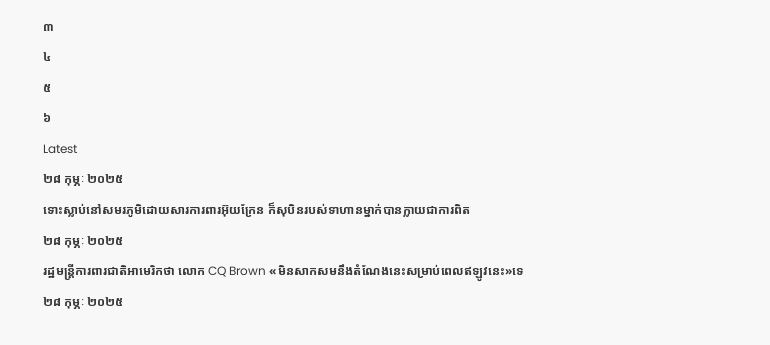៣
៤
៥
៦
Latest
២៨ កុម្ភៈ ២០២៥
ទោះស្លាប់នៅសមរភូមិដោយសារការពារអ៊ុយក្រែន ក៏សុបិនរបស់ទាហានម្នាក់បានក្លាយជាការពិត
២៨ កុម្ភៈ ២០២៥
រដ្ឋមន្ត្រីការពារជាតិអាមេរិកថា លោក CQ Brown «មិនសាកសមនឹងតំណែងនេះសម្រាប់ពេលឥឡូវនេះ»ទេ
២៨ កុម្ភៈ ២០២៥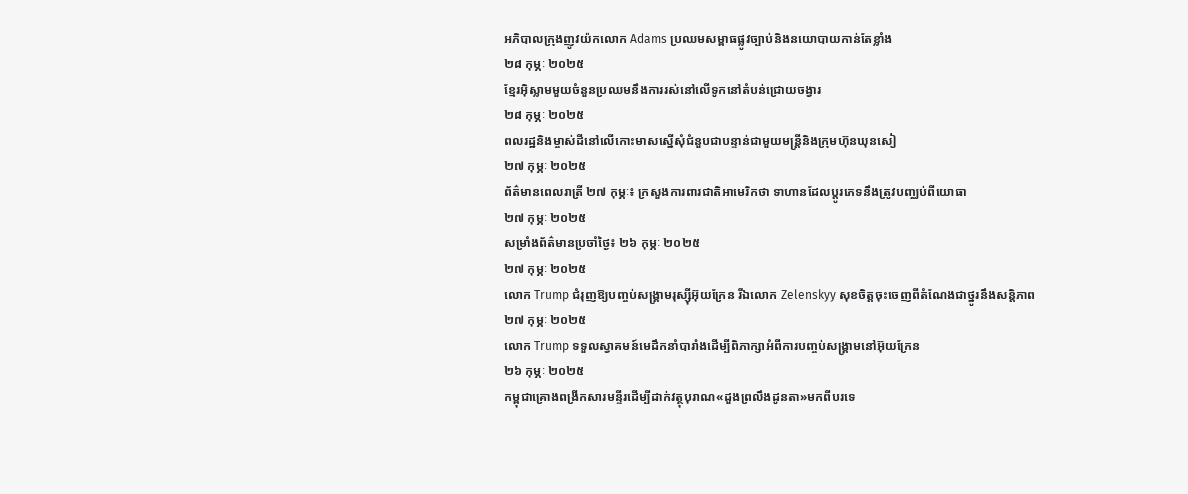អភិបាលក្រុងញូវយ៉កលោក Adams ប្រឈមសម្ពាធផ្លូវច្បាប់និងនយោបាយកាន់តែខ្លាំង
២៨ កុម្ភៈ ២០២៥
ខ្មែរអ៊ិស្លាមមួយចំនួនប្រឈមនឹងការរស់នៅលើទូកនៅតំបន់ជ្រោយចង្វារ
២៨ កុម្ភៈ ២០២៥
ពលរដ្ឋនិងម្ចាស់ដីនៅលើកោះមាសស្នើសុំជំនួបជាបន្ទាន់ជាមួយមន្ត្រីនិងក្រុមហ៊ុនឃុនសៀ
២៧ កុម្ភៈ ២០២៥
ព័ត៌មានពេលរាត្រី ២៧ កុម្ភៈ៖ ក្រសួងការពារជាតិអាមេរិកថា ទាហានដែលប្តូរភេទនឹងត្រូវបញ្ឈប់ពីយោធា
២៧ កុម្ភៈ ២០២៥
សម្រាំងព័ត៌មានប្រចាំថ្ងៃ៖ ២៦ កុម្ភៈ ២០២៥
២៧ កុម្ភៈ ២០២៥
លោក Trump ជំរុញឱ្យបញ្ចប់សង្គ្រាមរុស្ស៊ីអ៊ុយក្រែន រីឯលោក Zelenskyy សុខចិត្តចុះចេញពីតំណែងជាថ្នូរនឹងសន្តិភាព
២៧ កុម្ភៈ ២០២៥
លោក Trump ទទួលស្វាគមន៍មេដឹកនាំបារាំងដើម្បីពិភាក្សាអំពីការបញ្ចប់សង្គ្រាមនៅអ៊ុយក្រែន
២៦ កុម្ភៈ ២០២៥
កម្ពុជាគ្រោងពង្រីកសារមន្ទីរដើម្បីដាក់វត្ថុបុរាណ«ដួងព្រលឹងដូនតា»មកពីបរទេ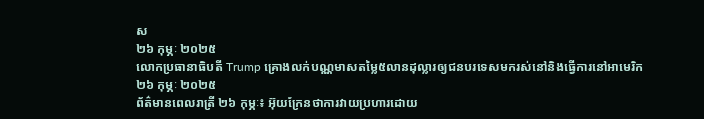ស
២៦ កុម្ភៈ ២០២៥
លោកប្រធានាធិបតី Trump គ្រោងលក់បណ្ណមាសតម្លៃ៥លានដុល្លារឲ្យជនបរទេសមករស់នៅនិងធ្វើការនៅអាមេរិក
២៦ កុម្ភៈ ២០២៥
ព័ត៌មានពេលរាត្រី ២៦ កុម្ភៈ៖ អ៊ុយក្រែនថាការវាយប្រហារដោយ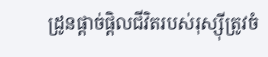ដ្រូនផ្តាច់ផ្តិលជីវិតរបស់រុស្ស៊ីត្រូវចំ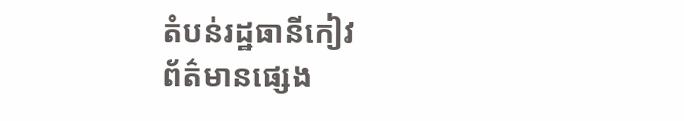តំបន់រដ្ឋធានីកៀវ
ព័ត៌មានផ្សេង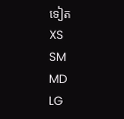ទៀត
XS
SM
MD
LG